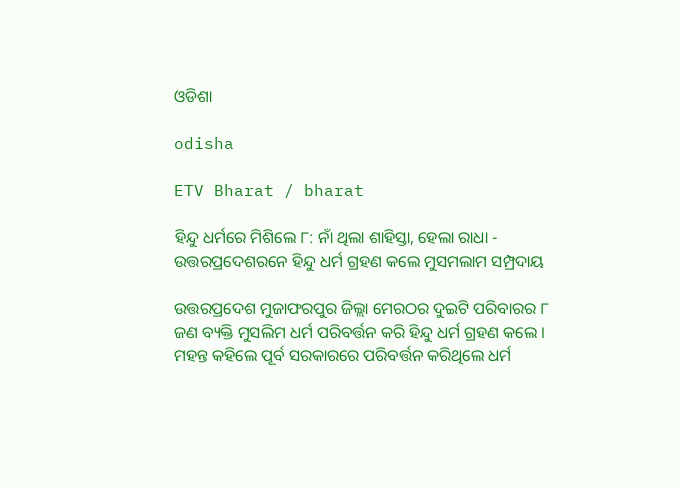ଓଡିଶା

odisha

ETV Bharat / bharat

ହିନ୍ଦୁ ଧର୍ମରେ ମିଶିଲେ ୮: ନାଁ ଥିଲା ଶାହିସ୍ତା, ହେଲା ରାଧା - ଉତ୍ତରପ୍ରଦେଶରନେ ହିନ୍ଦୁ ଧର୍ମ ଗ୍ରହଣ କଲେ ମୁସମଲାମ ସମ୍ପ୍ରଦାୟ

ଉତ୍ତରପ୍ରଦେଶ ମୁଜାଫରପୁର ଜିଲ୍ଲା ମେରଠର ଦୁଇଟି ପରିବାରର ୮ ଜଣ ବ୍ୟକ୍ତି ମୁସଲିମ ଧର୍ମ ପରିବର୍ତ୍ତନ କରି ହିନ୍ଦୁ ଧର୍ମ ଗ୍ରହଣ କଲେ । ମହନ୍ତ କହିଲେ ପୂର୍ବ ସରକାରରେ ପରିବର୍ତ୍ତନ କରିଥିଲେ ଧର୍ମ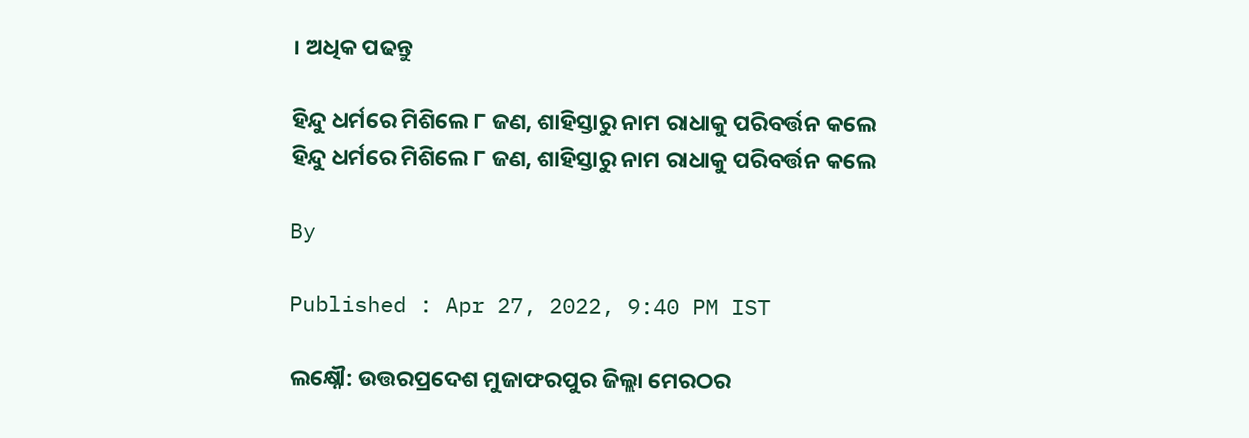। ଅଧିକ ପଢନ୍ତୁ

ହିନ୍ଦୁ ଧର୍ମରେ ମିଶିଲେ ୮ ଜଣ, ଶାହିସ୍ତାରୁ ନାମ ରାଧାକୁ ପରିବର୍ତ୍ତନ କଲେ
ହିନ୍ଦୁ ଧର୍ମରେ ମିଶିଲେ ୮ ଜଣ, ଶାହିସ୍ତାରୁ ନାମ ରାଧାକୁ ପରିବର୍ତ୍ତନ କଲେ

By

Published : Apr 27, 2022, 9:40 PM IST

ଲକ୍ଷ୍ନୌ: ଉତ୍ତରପ୍ରଦେଶ ମୁଜାଫରପୁର ଜିଲ୍ଲା ମେରଠର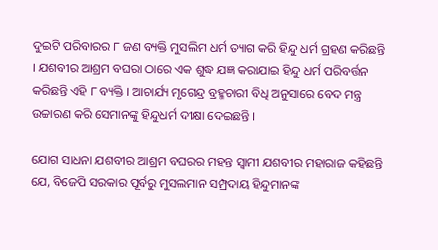ଦୁଇଟି ପରିବାରର ୮ ଜଣ ବ୍ୟକ୍ତି ମୁସଲିମ ଧର୍ମ ତ୍ୟାଗ କରି ହିନ୍ଦୁ ଧର୍ମ ଗ୍ରହଣ କରିଛନ୍ତି । ଯଶବୀର ଆଶ୍ରମ ବଘରା ଠାରେ ଏକ ଶୁଦ୍ଧ ଯଜ୍ଞ କରାଯାଇ ହିନ୍ଦୁ ଧର୍ମ ପରିବର୍ତ୍ତନ କରିଛନ୍ତି ଏହି ୮ ବ୍ୟକ୍ତି । ଆଚାର୍ଯ୍ୟ ମୃଗେନ୍ଦ୍ର ବ୍ରହ୍ମଚାରୀ ବିଧି ଅନୁସାରେ ବେଦ ମନ୍ତ୍ର ଉଚ୍ଚାରଣ କରି ସେମାନଙ୍କୁ ହିନ୍ଦୁଧର୍ମ ଦୀକ୍ଷା ଦେଇଛନ୍ତି ।

ଯୋଗ ସାଧନା ଯଶବୀର ଆଶ୍ରମ ବଘରର ମହନ୍ତ ସ୍ବାମୀ ଯଶବୀର ମହାରାଜ କହିଛନ୍ତି ଯେ, ବିଜେପି ସରକାର ପୂର୍ବରୁ ମୁସଲମାନ ସମ୍ପ୍ରଦାୟ ହିନ୍ଦୁମାନଙ୍କ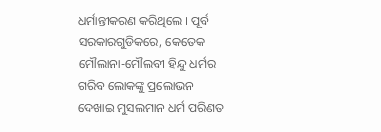ଧର୍ମାନ୍ତୀକରଣ କରିଥିଲେ । ପୂର୍ବ ସରକାରଗୁଡିକରେ, କେତେକ ମୌଲାନା-ମୌଲବୀ ହିନ୍ଦୁ ଧର୍ମର ଗରିବ ଲୋକଙ୍କୁ ପ୍ରଲୋଭନ ଦେଖାଇ ମୁସଲମାନ ଧର୍ମ ପରିଣତ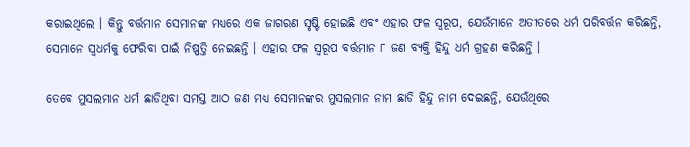କରାଇଥିଲେ । କିନ୍ତୁ ବର୍ତ୍ତମାନ ସେମାନଙ୍କ ମଧ୍ୟରେ ଏକ ଜାଗରଣ ସୃଷ୍ଟି ହୋଇଛି ଏବଂ ଏହାର ଫଳ ସ୍ୱରୂପ, ଯେଉଁମାନେ ଅତୀତରେ ଧର୍ମ ପରିବର୍ତ୍ତନ କରିଛନ୍ତି, ସେମାନେ ସ୍ବଧର୍ମକୁ ଫେରିବା ପାଇଁ ନିଷ୍ପତ୍ତି ନେଇଛନ୍ତି । ଏହାର ଫଳ ସ୍ବରୂପ ବର୍ତ୍ତମାନ ୮ ଜଣ ବ୍ୟକ୍ତି ହିନ୍ଦୁ ଧର୍ମ ଗ୍ରହଣ କରିଛନ୍ତି ।

ତେବେ ମୁସଲମାନ ଧର୍ମ ଛାଡିଥିବା ସମସ୍ତ ଆଠ ଜଣ ମଧ୍ୟ ସେମାନଙ୍କର ମୁସଲମାନ ନାମ ଛାଡି ହିନ୍ଦୁ ନାମ ଦେଇଛନ୍ତି, ଯେଉଁଥିରେ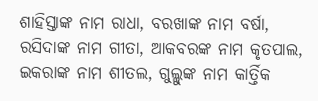ଶାହିସ୍ତାଙ୍କ ନାମ ରାଧା, ବରଖାଙ୍କ ନାମ ବର୍ଷା, ରସିଦାଙ୍କ ନାମ ଗୀତା, ଆକବରଙ୍କ ନାମ କୃତପାଲ, ଇକରାଙ୍କ ନାମ ଶୀତଲ, ଗୁଲ୍ଲୁଙ୍କ ନାମ କାର୍ତ୍ତିକ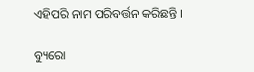ଏହିପରି ନାମ ପରିବର୍ତ୍ତନ କରିଛନ୍ତି ।

ବ୍ୟୁରୋ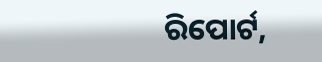ରିପୋର୍ଟ,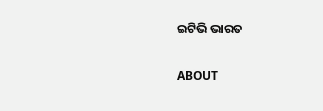ଇଟିଭି ଭାରତ

ABOUT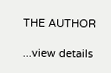THE AUTHOR

...view details